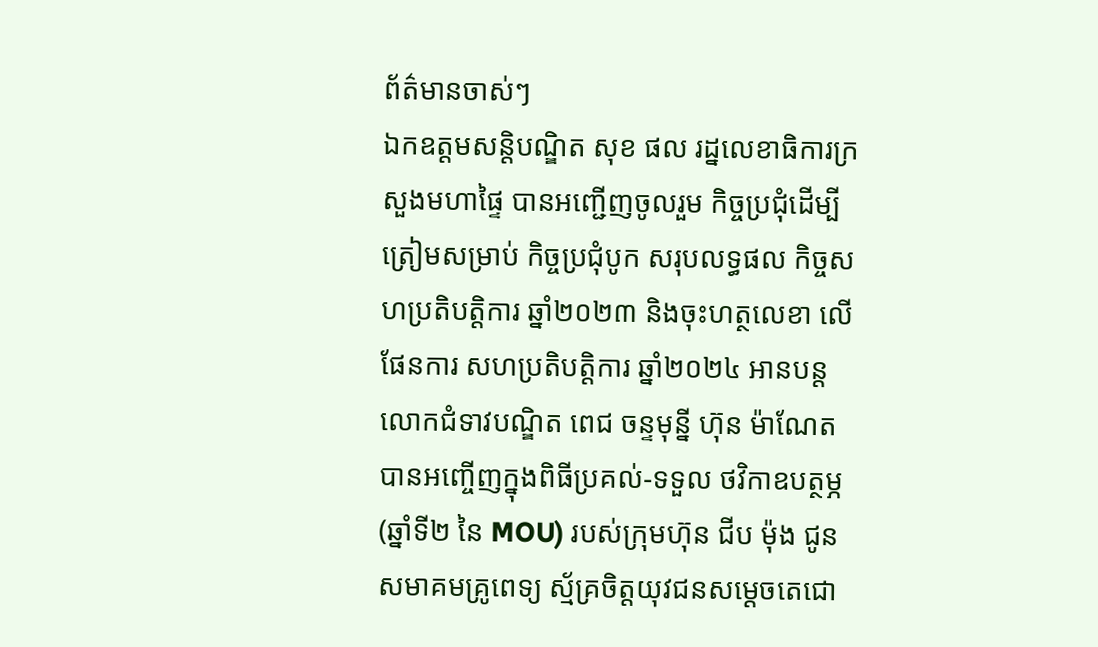ព័ត៌មានចាស់ៗ
ឯកឧត្តមសន្តិបណ្ឌិត សុខ ផល រដ្នលេខាធិការក្រសួងមហាផ្ទៃ បានអញ្ជើញចូលរួម កិច្ចប្រជុំដើម្បីត្រៀមសម្រាប់ កិច្ចប្រជុំបូក សរុបលទ្ធផល កិច្ចសហប្រតិបត្តិការ ឆ្នាំ២០២៣ និងចុះហត្ថលេខា លើផែនការ សហប្រតិបត្តិការ ឆ្នាំ២០២៤ អានបន្ត
លោកជំទាវបណ្ឌិត ពេជ ចន្ទមុន្នី ហ៊ុន ម៉ាណែត បានអញ្ចើញក្នុងពិធីប្រគល់-ទទួល ថវិកាឧបត្ថម្ភ (ឆ្នាំទី២ នៃ MOU) របស់ក្រុមហ៊ុន ជីប ម៉ុង ជូនសមាគមគ្រូពេទ្យ ស្ម័គ្រចិត្តយុវជនសម្ដេចតេជោ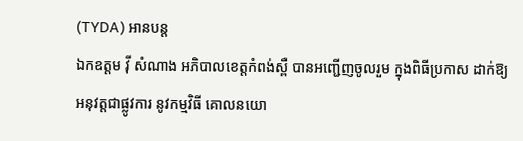(TYDA) អានបន្ត
ឯកឧត្តម វ៉ី សំណាង អភិបាលខេត្តកំពង់ស្ពឺ បានអញ្ជើញចូលរួម ក្នុងពិធីប្រកាស ដាក់ឱ្យអនុវត្តជាផ្លូវការ នូវកម្មវិធី គោលនយោ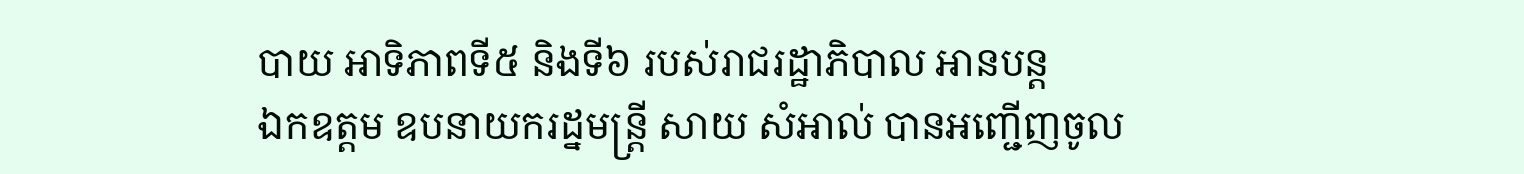បាយ អាទិភាពទី៥ និងទី៦ របស់រាជរដ្ឋាភិបាល អានបន្ត
ឯកឧត្តម ឧបនាយករដ្នមន្ត្រី សាយ សំអាល់ បានអញ្ជើញចូល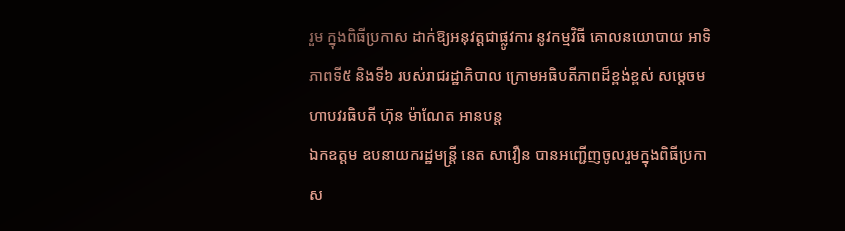រួម ក្នុងពិធីប្រកាស ដាក់ឱ្យអនុវត្តជាផ្លូវការ នូវកម្មវិធី គោលនយោបាយ អាទិភាពទី៥ និងទី៦ របស់រាជរដ្ឋាភិបាល ក្រោមអធិបតីភាពដ៏ខ្ពង់ខ្ពស់ សម្តេចមហាបវរធិបតី ហ៊ុន ម៉ាណែត អានបន្ត
ឯកឧត្តម ឧបនាយករដ្ឋមន្រ្តី នេត សាវឿន បានអញ្ជើញចូលរួមក្នុងពិធីប្រកាស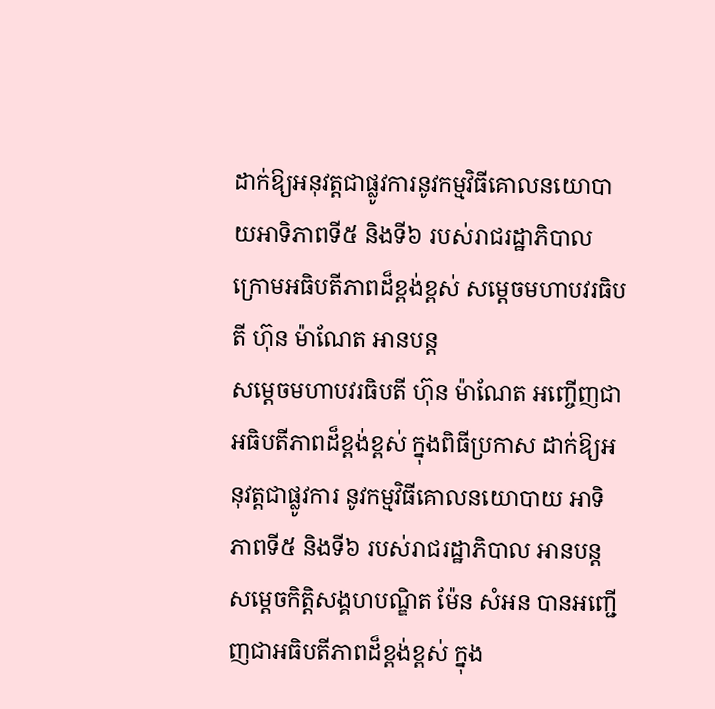ដាក់ឱ្យអនុវត្តជាផ្លូវការនូវកម្មវិធីគោលនយោបាយអាទិភាពទី៥ និងទី៦ របស់រាជរដ្ឋាភិបាល ក្រោមអធិបតីភាពដ៏ខ្ពង់ខ្ពស់ សម្តេចមហាបវរធិបតី ហ៊ុន ម៉ាណែត អានបន្ត
សម្តេចមហាបវរធិបតី ហ៊ុន ម៉ាណែត អញ្ចើញជាអធិបតីភាពដ៏ខ្ពង់ខ្ពស់ ក្នុងពិធីប្រកាស ដាក់ឱ្យអនុវត្តជាផ្លូវការ នូវកម្មវិធីគោលនយោបាយ អាទិភាពទី៥ និងទី៦ របស់រាជរដ្ឋាភិបាល អានបន្ត
សម្តេចកិត្តិសង្គហបណ្ឌិត ម៉ែន សំអន បានអញ្ជើញជាអធិបតីភាពដ៏ខ្ពង់ខ្ពស់ ក្នុង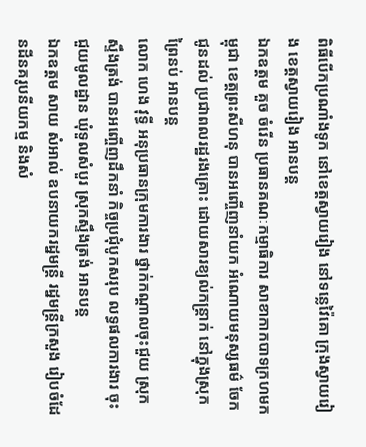ពិធីបើកប្រណាំងទូក នៅខេត្តស្វាយរៀង នៅទន្លេវ៉ៃគោ ក្រុងស្វាយរៀង ខេត្តស្វាយរៀង អានបន្ត
ឯកឧត្តម គួច ចំរើន ប្រធានគណៈកម្មាធិការ សាខាកាកបាទក្រហមកម្ពុជា ខេត្តព្រះសីហនុ បានអញ្ចើញនាំយក អំណោយមនុស្សធម៌ ចែកជូនដល់ ប្រជាពលរដ្ឋរងគ្រោះ ដោយសារខ្យល់កន្ត្រាក់ នៅក្នុងស្រុកព្រៃនប់ អានបន្ត
លោក ហេង វុទ្ធី អនុប្រធានក្រុមការងារ ថ្នាក់កណ្តាលចុះជួយ ស្រុកស្ទឹងត្រង់ បានអញ្ចើញដឹកនាំ កិច្ចប្រជុំបូកសរុប លទ្ធផលការងារ ចុះជួយមូលដ្ឋាន ឃុំទួលសំបួរ ស្រុកស្ទឹងត្រង់ អានបន្ត
ឯកឧត្តម សាយ សំអាល់ ឧបនាយករដ្នមន្ត្រី រដ្នមន្ត្រីក្រសួង រៀបចំដែនដីនគរូបនីយកម្ម និងសំ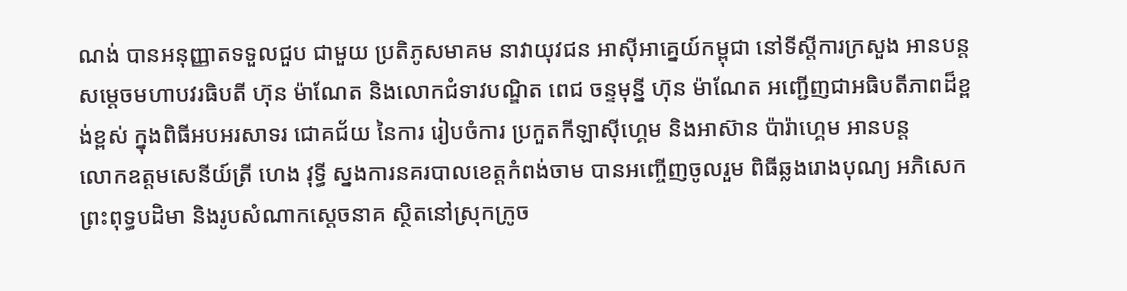ណង់ បានអនុញ្ញាតទទួលជួប ជាមួយ ប្រតិភូសមាគម នាវាយុវជន អាស៊ីអាគ្នេយ៍កម្ពុជា នៅទីស្ដីការក្រសួង អានបន្ត
សម្តេចមហាបវរធិបតី ហ៊ុន ម៉ាណែត និងលោកជំទាវបណ្ឌិត ពេជ ចន្ទមុន្នី ហ៊ុន ម៉ាណែត អញ្ជើញជាអធិបតីភាពដ៏ខ្ពង់ខ្ពស់ ក្នុងពិធីអបអរសាទរ ជោគជ័យ នៃការ រៀបចំការ ប្រកួតកីឡាស៊ីហ្គេម និងអាស៊ាន ប៉ារ៉ាហ្គេម អានបន្ត
លោកឧត្តមសេនីយ៍ត្រី ហេង វុទ្ធី ស្នងការនគរបាលខេត្តកំពង់ចាម បានអញ្ចើញចូលរួម ពិធីឆ្លងរោងបុណ្យ អភិសេកព្រះពុទ្ធបដិមា និងរូបសំណាកស្តេចនាគ ស្ថិតនៅស្រុកក្រូច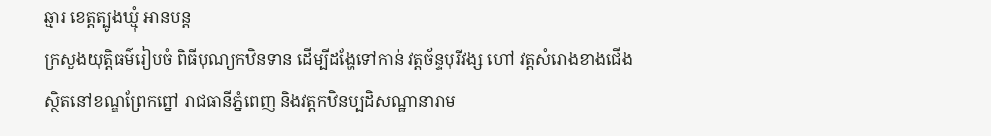ឆ្មារ ខេត្តត្បូងឃ្មុំ អានបន្ត
ក្រសួងយុត្តិធម៌រៀបចំ ពិធីបុណ្យកឋិនទាន ដើម្បីដង្ហែទៅកាន់ វត្តច័ន្ទបុរីវង្ស ហៅ វត្តសំរោងខាងជើង ស្ថិតនៅខណ្ឌព្រែកព្នៅ រាជធានីភ្នំពេញ និងវត្តកឋិនប្បដិសណ្ឋានារាម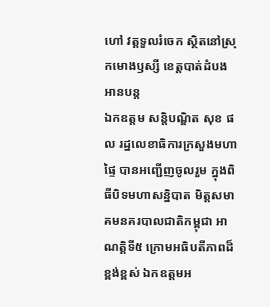ហៅ វត្តទួលរំចេក ស្ថិតនៅស្រុកមោងឫស្សី ខេត្តបាត់ដំបង អានបន្ត
ឯកឧត្តម សន្តិបណ្ឌិត សុខ ផល រដ្នលេខាធិការក្រសួងមហាផ្ទៃ បានអញ្ជើញចូលរួម ក្នុងពិធីបិទមហាសន្និបាត មិត្តសមាគមនគរបាលជាតិកម្ពុជា អាណត្តិទី៥ ក្រោមអធិបតីភាពដ៏ខ្ពង់ខ្ពស់ ឯកឧត្តមអ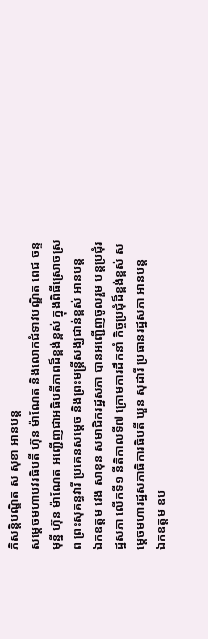ភិសន្តិបណ្ឌិត ស សុខា អានបន្ត
សម្តេចមហាបវរធិបតី ហ៊ុន ម៉ាណែត និងលោកជំទាវបណ្ឌិត ពេជ ចន្ទមុន្នី ហ៊ុន ម៉ាណែត អញ្ជើញជាអធិបតីភាពដ៏ខ្ពង់ខ្ពស់ ក្នុងពិធីស្រោចស្រព ព្រះសុគន្ធវារី ប្រគេនសម្តេច និងព្រះមន្ត្រីសង្ឃជាន់ខ្ពស់ អានបន្ត
ឯកឧត្តម វេង សាខុន សមាជិករដ្ឋសភា បានអញ្ជើញចូលរួម បន្តប្រជុំរដ្ឋសភា លើកទី១ នីតិកាលទី៧ ក្រោមការដឹកនាំ កិច្ចប្រជុំដ៏ខ្ពង់ខ្ពស់ សម្តេចមហារដ្ឋសភាធិការធិបតី ឃួន សុដារី ប្រធានរដ្ឋសភា អានបន្ត
ឯកឧត្តម ឧប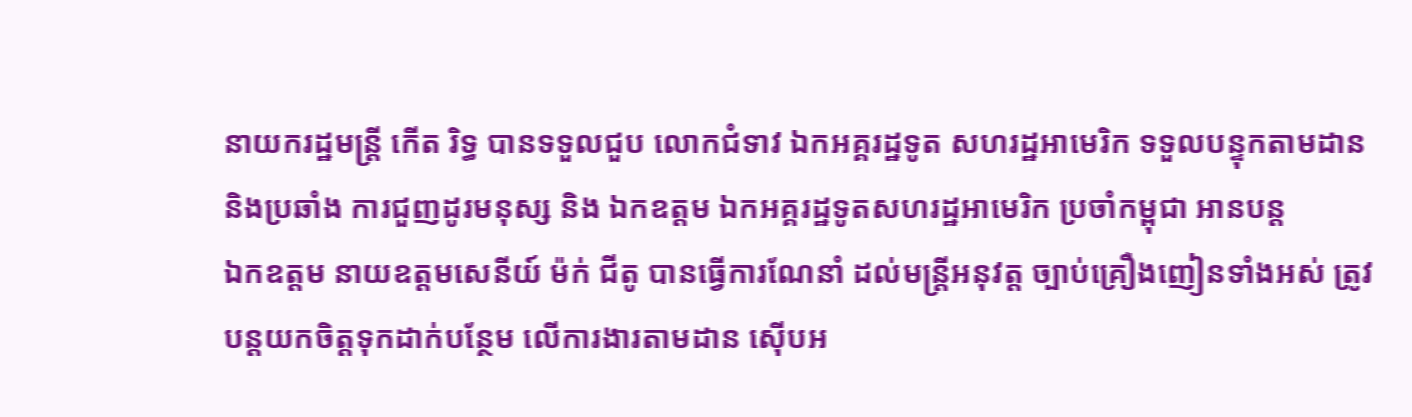នាយករដ្ឋមន្រ្តី កើត រិទ្ធ បានទទួលជួប លោកជំទាវ ឯកអគ្គរដ្ឋទូត សហរដ្ឋអាមេរិក ទទួលបន្ទុកតាមដាន និងប្រឆាំង ការជួញដូរមនុស្ស និង ឯកឧត្តម ឯកអគ្គរដ្ឋទូតសហរដ្ឋអាមេរិក ប្រចាំកម្ពុជា អានបន្ត
ឯកឧត្ដម នាយឧត្តមសេនីយ៍ ម៉ក់ ជីតូ បានធ្វើការណែនាំ ដល់មន្រ្តីអនុវត្ត ច្បាប់គ្រឿងញៀនទាំងអស់ ត្រូវបន្តយកចិត្តទុកដាក់បន្ថែម លើការងារតាមដាន ស៊េីបអ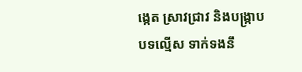ង្កេត ស្រាវជ្រាវ និងបង្រ្កាបបទល្មើស ទាក់ទងនឹ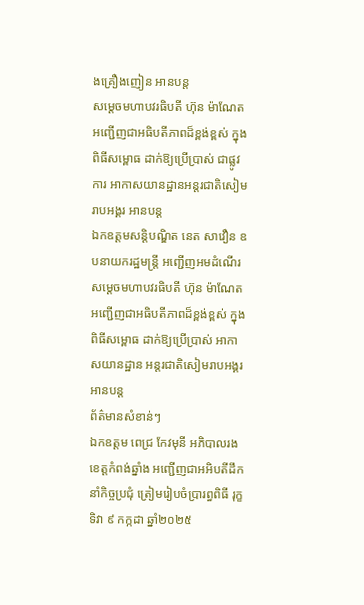ងគ្រឿងញៀន អានបន្ត
សម្តេចមហាបវរធិបតី ហ៊ុន ម៉ាណែត អញ្ជើញជាអធិបតីភាពដ៏ខ្ពង់ខ្ពស់ ក្នុងពិធីសម្ពោធ ដាក់ឱ្យប្រើប្រាស់ ជាផ្លូវការ អាកាសយានដ្ឋានអន្តរជាតិសៀមរាបអង្គរ អានបន្ត
ឯកឧត្តមសន្តិបណ្ឌិត នេត សាវឿន ឧបនាយករដ្ឋមន្រ្តី អញ្ជើញអមដំណើរ សម្តេចមហាបវរធិបតី ហ៊ុន ម៉ាណែត អញ្ជើញជាអធិបតីភាពដ៏ខ្ពង់ខ្ពស់ ក្នុងពិធីសម្ពោធ ដាក់ឱ្យប្រើប្រាស់ អាកាសយានដ្ឋាន អន្តរជាតិសៀមរាបអង្គរ អានបន្ត
ព័ត៌មានសំខាន់ៗ
ឯកឧត្តម ពេជ្រ កែវមុនី អភិបាលរងខេត្ដកំពង់ឆ្នាំង អញ្ជើញជាអអិបតីដឹកនាំកិច្ចប្រជុំ ត្រៀមរៀបចំប្រារព្ធពិធី រុក្ខទិវា ៩ កក្កដា ឆ្នាំ២០២៥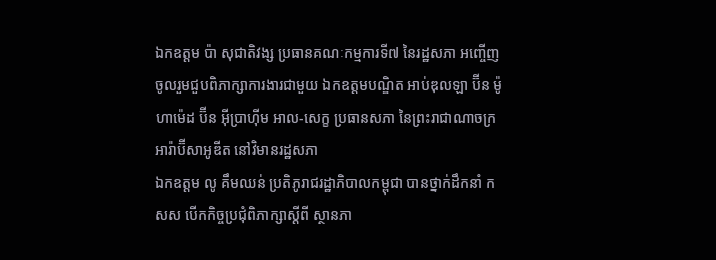ឯកឧត្តម ប៉ា សុជាតិវង្ស ប្រធានគណៈកម្មការទី៧ នៃរដ្ឋសភា អញ្ចើញចូលរួមជួបពិភាក្សាការងារជាមួយ ឯកឧត្តមបណ្ឌិត អាប់ឌុលឡា ប៊ីន ម៉ូហាម៉េដ ប៊ីន អ៊ីប្រាហ៊ីម អាល-សេក្ខ ប្រធានសភា នៃព្រះរាជាណាចក្រអារ៉ាប៊ីសាអូឌីត នៅវិមានរដ្ឋសភា
ឯកឧត្តម លូ គឹមឈន់ ប្រតិភូរាជរដ្ឋាភិបាលកម្ពុជា បានថ្នាក់ដឹកនាំ កសស បើកកិច្ចប្រជុំពិភាក្សាស្តីពី ស្ថានភា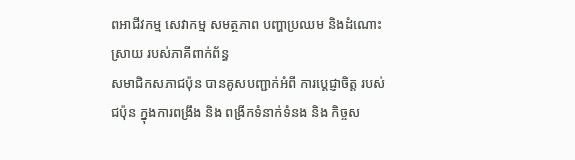ពអាជីវកម្ម សេវាកម្ម សមត្ថភាព បញ្ហាប្រឈម និងដំណោះស្រាយ របស់ភាគីពាក់ព័ន្ធ
សមាជិកសភាជប៉ុន បានគូសបញ្ជាក់អំពី ការប្ដេជ្ញាចិត្ត របស់ជប៉ុន ក្នុងការពង្រឹង និង ពង្រីកទំនាក់ទំនង និង កិច្ចស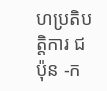ហប្រតិបត្តិការ ជប៉ុន -ក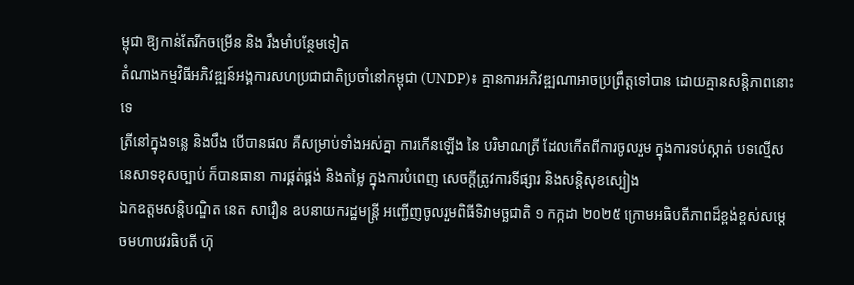ម្ពុជា ឱ្យកាន់តែរីកចម្រេីន និង រឹងមាំបន្ថែមទៀត
តំណាងកម្មវិធីអភិវឌ្ឍន៍អង្គការសហប្រជាជាតិប្រចាំនៅកម្ពុជា (UNDP)៖ គ្មានការអភិវឌ្ឍណាអាចប្រព្រឹត្តទៅបាន ដោយគ្មានសន្តិភាពនោះទេ
ត្រីនៅក្នុងទន្លេ និងបឹង បើបានផល គឺសម្រាប់ទាំងអស់គ្នា ការកើនឡើង នៃ បរិមាណត្រី ដែលកើតពីការចូលរួម ក្នុងការទប់ស្កាត់ បទល្មើសនេសាទខុសច្បាប់ ក៏បានធានា ការផ្គត់ផ្គង់ និងតម្លៃ ក្នុងការបំពេញ សេចក្តីត្រូវការទីផ្សារ និងសន្តិសុខស្បៀង
ឯកឧត្តមសន្តិបណ្ឌិត នេត សាវឿន ឧបនាយករដ្ឋមន្រ្តី អញ្ជើញចូលរួមពិធីទិវាមច្ឆជាតិ ១ កក្កដា ២០២៥ ក្រោមអធិបតីភាពដ៏ខ្ពង់ខ្ពស់សម្តេចមហាបវរធិបតី ហ៊ុ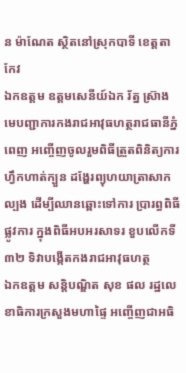ន ម៉ាណែត ស្ថិតនៅស្រុកបាទី ខេត្តតាកែវ
ឯកឧត្តម ឧត្តមសេនីយ៍ឯក រ័ត្ន ស៊្រាង មេបញ្ជាការកងរាជអាវុធហត្ថរាជធានីភ្នំពេញ អញ្ចើញចូលរួមពិធីត្រួតពិនិត្យការហ្វឹកហាត់ក្បួន ដង្ហែរព្យុហយាត្រាសាកល្បង ដើម្បីឈានឆ្ពោះទៅការ ប្រារព្ធពិធីផ្លូវការ ក្នុងពិធីអបអរសាទរ ខួបលើកទី៣២ ទិវាបង្កើតកងរាជអាវុធហត្ថ
ឯកឧត្តម សន្តិបណ្ឌិត សុខ ផល រដ្ឋលេខាធិការក្រសួងមហាផ្ទៃ អញ្ចើញជាអធិ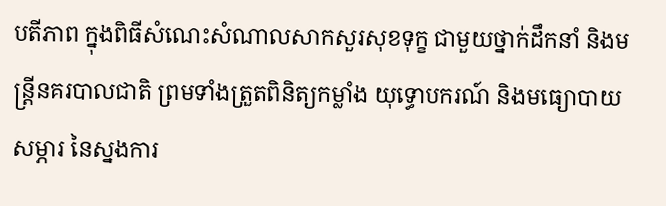បតីភាព ក្នុងពិធីសំណេះសំណាលសាកសួរសុខទុក្ខ ជាមួយថ្នាក់ដឹកនាំ និងមន្រ្តីនគរបាលជាតិ ព្រមទាំងត្រួតពិនិត្យកម្លាំង យុទ្ធោបករណ៍ និងមធ្យោបាយ សម្ភារ នៃស្នងការ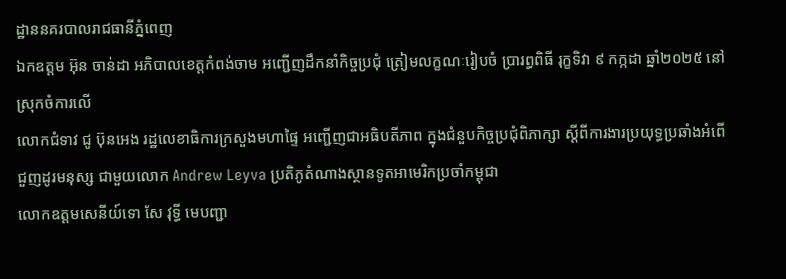ដ្ឋាននគរបាលរាជធានីភ្នំពេញ
ឯកឧត្តម អ៊ុន ចាន់ដា អភិបាលខេត្តកំពង់ចាម អញ្ជើញដឹកនាំកិច្ចប្រជុំ ត្រៀមលក្ខណៈរៀបចំ ប្រារព្ធពិធី រុក្ខទិវា ៩ កក្កដា ឆ្នាំ២០២៥ នៅស្រុកចំការលើ
លោកជំទាវ ជូ ប៊ុនអេង រដ្ឋលេខាធិការក្រសួងមហាផ្ទៃ អញ្ជើញជាអធិបតីភាព ក្នុងជំនួបកិច្ចប្រជុំពិភាក្សា ស្តីពីការងារប្រយុទ្ធប្រឆាំងអំពើជួញដូរមនុស្ស ជាមួយលោក Andrew Leyva ប្រតិភូតំណាងស្ថានទូតអាមេរិកប្រចាំកម្ពុជា
លោកឧត្តមសេនីយ៍ទោ សែ វុទ្ធី មេបញ្ជា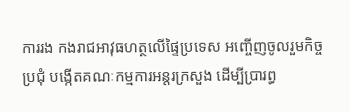ការរង កងរាជអាវុធហត្ថលើផ្ទៃប្រទេស អញ្ចើញចូលរួមកិច្ចប្រជុំ បង្កើតគណៈកម្មការអន្តរក្រសួង ដើម្បីប្រារព្ធ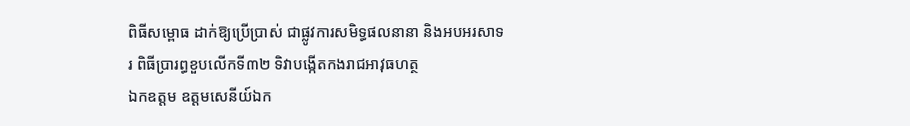ពិធីសម្ពោធ ដាក់ឱ្យប្រើប្រាស់ ជាផ្លូវការសមិទ្ធផលនានា និងអបអរសាទរ ពិធីប្រារព្ធខួបលើកទី៣២ ទិវាបង្កើតកងរាជអាវុធហត្ថ
ឯកឧត្តម ឧត្តមសេនីយ៍ឯក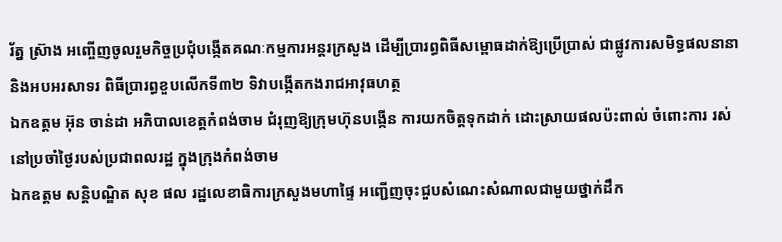រ័ត្ន ស្រ៊ាង អញ្ចើញចូលរួមកិច្ចប្រជុំបង្កើតគណៈកម្មការអន្តរក្រសួង ដើម្បីប្រារព្ធពិធីសម្ពោធដាក់ឱ្យប្រើប្រាស់ ជាផ្លូវការសមិទ្ធផលនានា និងអបអរសាទរ ពិធីប្រារព្ធខួបលើកទី៣២ ទិវាបង្កើតកងរាជអាវុធហត្ថ
ឯកឧត្ដម អ៊ុន ចាន់ដា អភិបាលខេត្តកំពង់ចាម ជំរុញឱ្យក្រុមហ៊ុនបង្កេីន ការយកចិត្តទុកដាក់ ដោះស្រាយផលប៉ះពាល់ ចំពោះការ រស់នៅប្រចាំថ្ងៃរបស់ប្រជាពលរដ្ឋ ក្នុងក្រុងកំពង់ចាម
ឯកឧត្តម សន្តិបណ្ឌិត សុខ ផល រដ្ឋលេខាធិការក្រសួងមហាផ្ទៃ អញ្ជើញចុះជួបសំណេះសំណាលជាមួយថ្នាក់ដឹក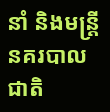នាំ និងមន្រ្តីនគរបាលជាតិ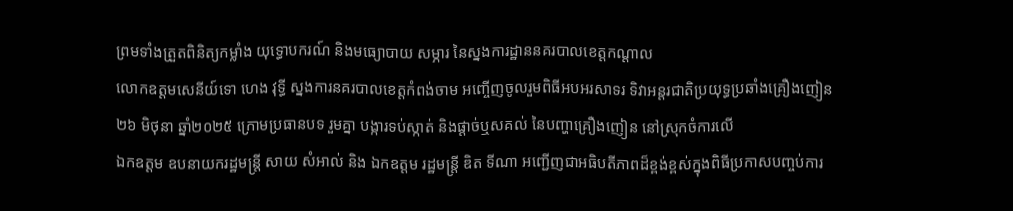ព្រមទាំងត្រួតពិនិត្យកម្លាំង យុទ្ធោបករណ៍ និងមធ្យោបាយ សម្ភារ នៃស្នងការដ្ឋាននគរបាលខេត្តកណ្តាល
លោកឧត្តមសេនីយ៍ទោ ហេង វុទ្ធី ស្នងការនគរបាលខេត្តកំពង់ចាម អញ្ចើញចូលរួមពិធីអបអរសាទរ ទិវាអន្តរជាតិប្រយុទ្ធប្រឆាំងគ្រឿងញៀន ២៦ មិថុនា ឆ្នាំ២០២៥ ក្រោមប្រធានបទ រួមគ្នា បង្ការទប់ស្កាត់ និងផ្ដាច់ឬសគល់ នៃបញ្ហាគ្រឿងញៀន នៅស្រុកចំការលេី
ឯកឧត្តម ឧបនាយករដ្ឋមន្រ្តី សាយ សំអាល់ និង ឯកឧត្តម រដ្ឋមន្រ្តី ឌិត ទីណា អញ្ជេីញជាអធិបតីភាពដ៏ខ្ពង់ខ្ពស់ក្នុងពិធីប្រកាសបញ្ចប់ការ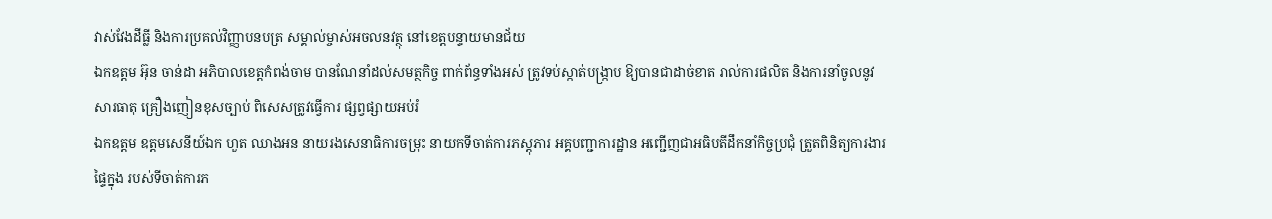វាស់វែងដីធ្លី និងការប្រគល់វិញ្ញាបនបត្រ សម្គាល់ម្ចាស់អចលនវត្ថុ នៅខេត្តបន្ទាយមានជ័យ
ឯកឧត្តម អ៊ុន ចាន់ដា អភិបាលខេត្តកំពង់ចាម បានណែនាំដល់សមត្ថកិច្ច ពាក់ព័ន្ធទាំងអស់ ត្រូវទប់ស្កាត់បង្ក្រាប ឱ្យបានជាដាច់ខាត រាល់ការផលិត និងការនាំចូលនូវសារធាតុ គ្រឿងញៀនខុសច្បាប់ ពិសេសត្រូវធ្វើការ ផ្សព្វផ្សាយអប់រំ
ឯកឧត្តម ឧត្ដមសេនីយ៍ឯក ហួត ឈាងអន នាយរងសេនាធិការចម្រុះ នាយកទីចាត់ការភស្តុភារ អគ្គបញ្ជាការដ្ឋាន អញ្ជើញជាអធិបតីដឹកនាំកិច្ចប្រជុំ ត្រួតពិនិត្យការងារផ្ទៃក្នុង របស់ទីចាត់ការភ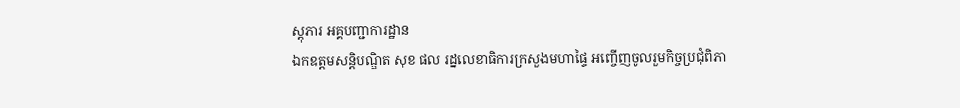ស្តុភារ អគ្គបញ្ជាការដ្ឋាន
ឯកឧត្ដមសន្តិបណ្ឌិត សុខ ផល រដ្នលេខាធិការក្រសួងមហាផ្ទៃ អញ្ចើញចូលរួមកិច្ចប្រជុំពិភា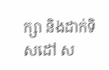ក្សា និងដាក់ទិសដៅ ស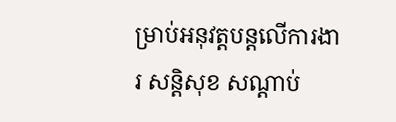ម្រាប់អនុវត្តបន្តលើការងារ សន្តិសុខ សណ្តាប់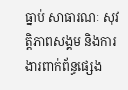ធ្នាប់ សាធារណៈ សុវត្តិភាពសង្គម និងការងារពាក់ព័ន្ធផ្សេង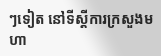ៗទៀត នៅទីស្តីការក្រសួងមហា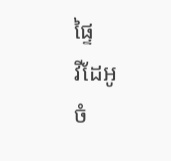ផ្ទៃ
វីដែអូ
ចំ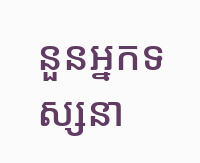នួនអ្នកទស្សនា